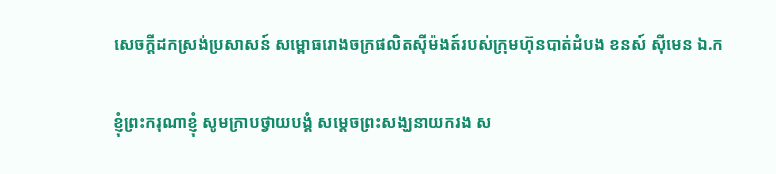សេចក្តីដកស្រង់ប្រសាសន៍ សម្ពោធរោងចក្រផលិតស៊ីម៉ងត៍របស់ក្រុមហ៊ុនបាត់ដំបង ខនស៍ ស៊ីមេន ឯ.ក

ខ្ញុំព្រះករុណាខ្ញុំ សូមក្រាបថ្វាយបង្គំ សម្តេចព្រះសង្ឃនាយករង ស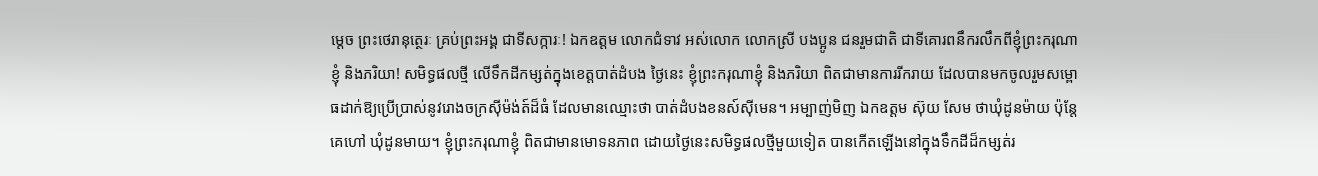ម្តេច ព្រះថេរានុត្ថេរៈ គ្រប់ព្រះអង្គ ជាទីសក្ការៈ! ឯកឧត្តម លោកជំទាវ អស់លោក លោកស្រី បងប្អូន ជនរួមជាតិ ជាទីគោរពនឹករលឹកពីខ្ញុំព្រះករុណាខ្ញុំ និងភរិយា! សមិទ្ធផលថ្មី លើទឹកដីកម្សត់ក្នុងខេត្តបាត់ដំបង ថ្ងៃនេះ ខ្ញុំព្រះករុណាខ្ញុំ និងភរិយា ពិតជាមានការរីករាយ ដែលបានមកចូលរួមសម្ពោធដាក់ឱ្យប្រើប្រាស់នូវរោងចក្រស៊ីម៉ង់ត៍ដ៏ធំ ដែលមានឈ្មោះថា បាត់ដំបងខនស៍ស៊ីមេន។ អម្បាញ់មិញ ឯកឧត្តម ស៊ុយ សែម ថាឃុំដូនម៉ាយ ប៉ុន្តែ គេហៅ ឃុំដូនមាយ។ ខ្ញុំព្រះករុណាខ្ញុំ ពិតជាមានមោទនភាព ដោយថ្ងៃនេះសមិទ្ធផលថ្មីមួយទៀត បានកើតឡើងនៅក្នុងទឹកដីដ៏កម្សត់រ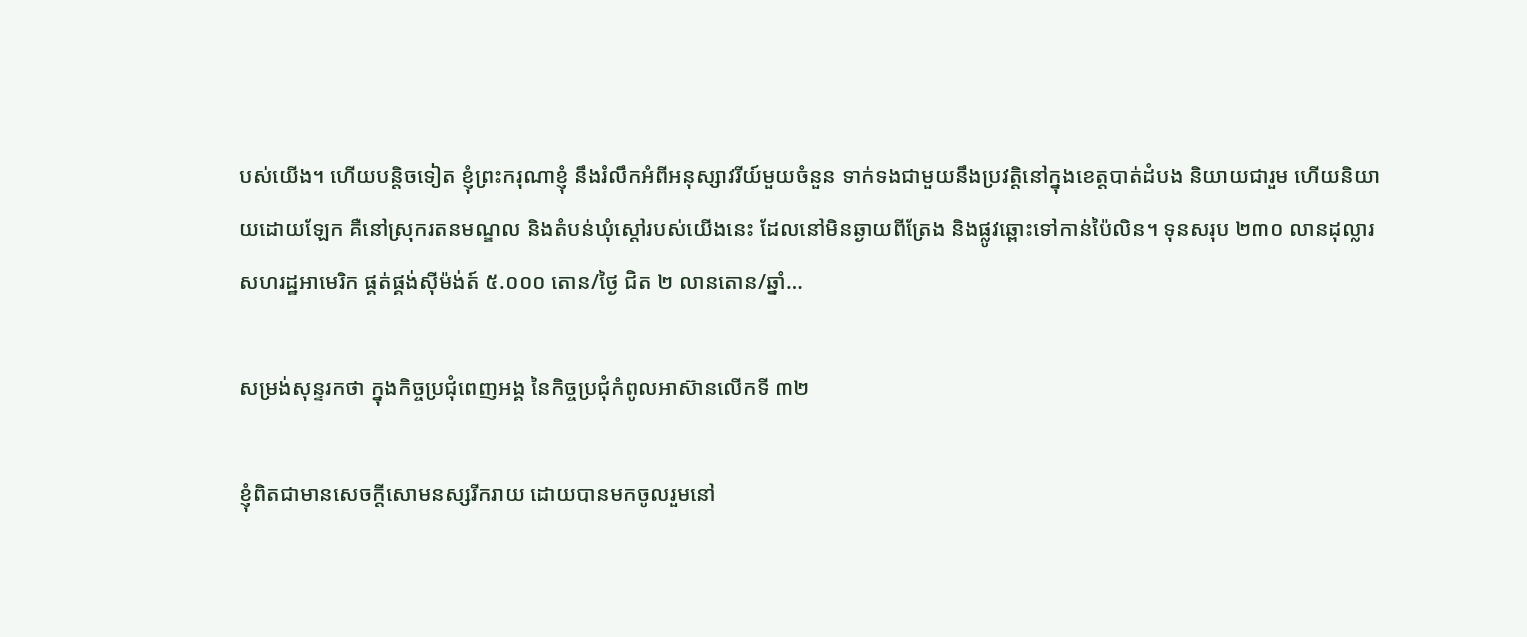បស់យើង។ ហើយបន្តិចទៀត ខ្ញុំព្រះករុណាខ្ញុំ នឹងរំលឹកអំពីអនុស្សាវរីយ៍មួយចំនួន ទាក់ទងជាមួយនឹងប្រវត្តិនៅក្នុងខេត្តបាត់ដំបង និយាយជារួម ហើយនិយាយដោយឡែក គឺនៅស្រុករតនមណ្ឌល និងតំបន់ឃុំស្តៅរបស់យើងនេះ ដែលនៅមិនឆ្ងាយពីត្រែង និងផ្លូវឆ្ពោះទៅកាន់ប៉ៃលិន។ ទុនសរុប ២៣០ លានដុល្លារសហរដ្ឋអាមេរិក ផ្គត់ផ្គង់ស៊ីម៉ង់ត៍ ៥.០០០ តោន/ថ្ងៃ ជិត ២ លានតោន/ឆ្នាំ…

សម្រង់សុន្ទរកថា ក្នុងកិច្ចប្រជុំពេញអង្គ នៃកិច្ចប្រជុំកំពូលអាស៊ានលើកទី ៣២

ខ្ញុំពិតជាមានសេចក្តីសោមនស្សរីករាយ ដោយបានមកចូលរួមនៅ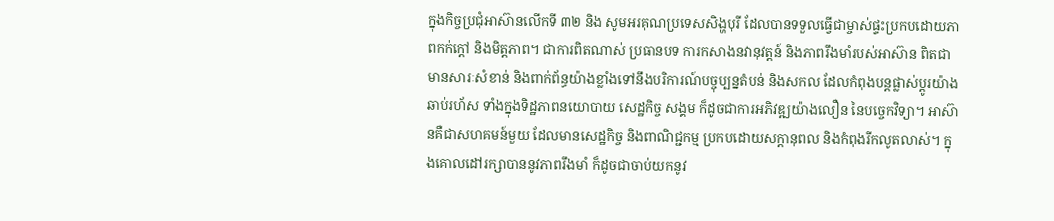ក្នុងកិច្ចប្រជុំអាស៊ានលើកទី ៣២ និង សូមអរគុណប្រទេសសិង្ហបុរី ដែលបានទទួលធ្វើជាម្ចាស់ផ្ទះប្រកបដោយភាពកក់ក្តៅ និងមិត្តភាព។ ជាការពិតណាស់ ប្រធានបទ ការកសាងនវានុវត្តន៍ និងភាពរឹងមាំរបស់អាស៊ាន ពិតជាមានសារៈសំខាន់ និងពាក់ព័ន្ធយ៉ាងខ្លាំងទៅនឹងបរិការណ៍បច្ចុប្បន្នតំបន់ និងសកល ដែលកំពុងបន្តផ្លាស់ប្តូរយ៉ាងឆាប់រហ័ស ទាំងក្នុងទិដ្ឋភាពនយោបាយ សេដ្ឋកិច្ច សង្គម ក៏ដូចជាការអភិវឌ្ឍយ៉ាងលឿន នៃបច្ចេកវិទ្យា។ អាស៊ានគឺជាសហគមន៍មួយ ដែលមានសេដ្ឋកិច្ច និងពាណិជ្ជកម្ម ប្រកបដោយសក្តានុពល និងកំពុងរីកលូតលាស់។ ក្នុងគោលដៅរក្សាបាននូវភាពរឹងមាំ ក៏ដូចជាចាប់យកនូវ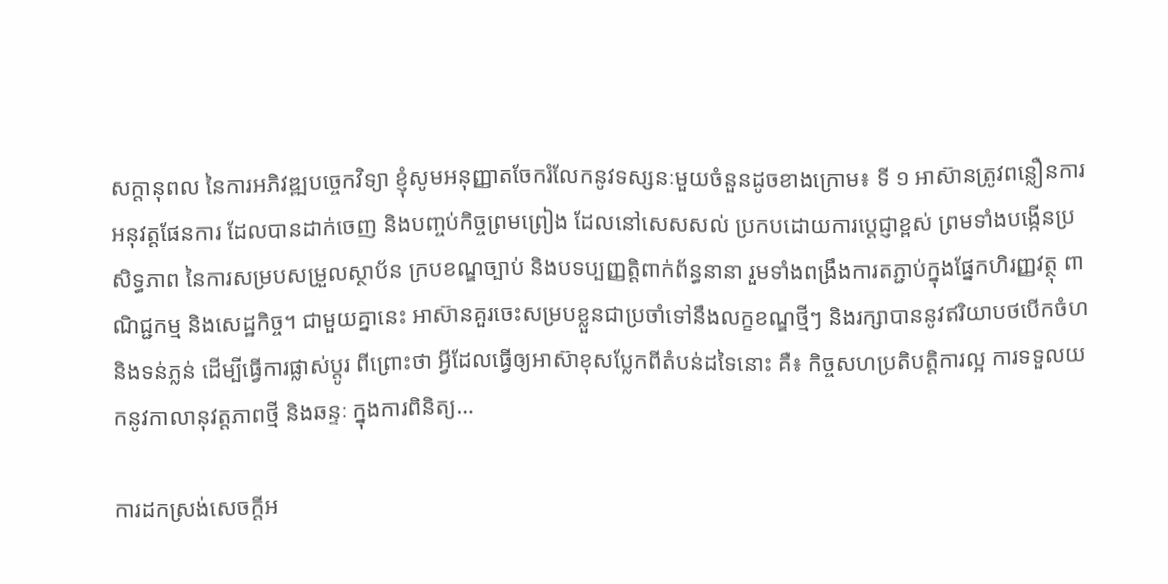សក្តានុពល នៃការអភិវឌ្ឍបច្ចេកវិទ្យា ខ្ញុំសូមអនុញ្ញាតចែករំលែកនូវទស្សនៈមួយចំនួនដូចខាងក្រោម៖ ទី ១ អាស៊ានត្រូវពន្លឿនការអនុវត្តផែនការ ដែលបានដាក់ចេញ និងបញ្ចប់កិច្ចព្រមព្រៀង ដែលនៅសេសសល់ ប្រកបដោយការប្តេជ្ញាខ្ពស់ ព្រមទាំងបង្កើនប្រសិទ្ធភាព នៃការសម្របសម្រួលស្ថាប័ន ក្របខណ្ឌច្បាប់ និងបទប្បញ្ញត្តិពាក់ព័ន្ធនានា រួមទាំងពង្រឹងការតភ្ជាប់ក្នុងផ្នែកហិរញ្ញវត្ថុ ពាណិជ្ជកម្ម និងសេដ្ឋកិច្ច។ ជាមួយគ្នានេះ អាស៊ានគួរចេះសម្របខ្លួនជាប្រចាំទៅនឹងលក្ខខណ្ឌថ្មីៗ និងរក្សាបាននូវឥរិយាបថបើកចំហ និងទន់ភ្លន់ ដើម្បីធ្វើការផ្លាស់ប្តូរ ពីព្រោះថា អ្វីដែលធ្វើឲ្យអាស៊ាខុសប្លែកពីតំបន់ដទៃនោះ គឺ៖ កិច្ចសហប្រតិបត្តិការល្អ ការទទួលយកនូវកាលានុវត្តភាពថ្មី និងឆន្ទៈ ក្នុងការពិនិត្យ…

ការដកស្រង់សេចក្តីអ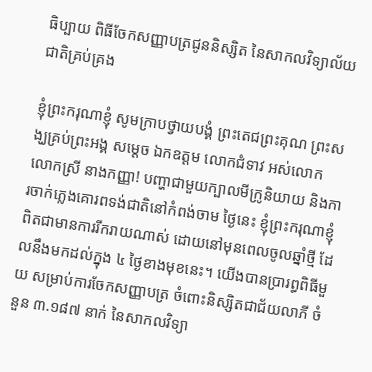ធិប្បាយ ពិធីចែកសញ្ញាបត្រជូននិស្សិត នៃសាកលវិទ្យាល័យជាតិគ្រប់គ្រង

ខ្ញុំព្រះករុណាខ្ញុំ សូមក្រាបថ្វាយបង្គំ ព្រះតេជព្រះគុណ ព្រះសង្ឃគ្រប់ព្រះអង្គ សម្តេច ឯកឧត្តម លោកជំទាវ អស់លោក លោកស្រី នាងកញ្ញា! បញ្ហាជាមួយក្បាលមីក្រូនិយាយ និងការចាក់ភ្លេងគោរពទង់ជាតិនៅកំពង់ចាម ថ្ងៃនេះ ខ្ញុំព្រះករុណាខ្ញុំ ពិតជាមានការរីករាយណាស់ ដោយនៅមុនពេលចូលឆ្នាំថ្មី ដែលនឹងមកដល់ក្នុង ៤ ថ្ងៃខាងមុខនេះ។ យើងបានប្រារព្ធពិធីមួយ សម្រាប់ការចែកសញ្ញាបត្រ ចំពោះនិស្សិតជាជ័យលាភី ចំនួន ៣.១៨៧ នាក់ នៃសាកលវិទ្យា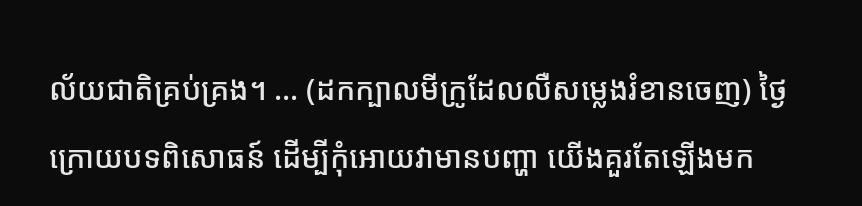ល័យជាតិគ្រប់គ្រង។ … (ដកក្បាលមីក្រូដែលលឺសម្លេងរំខានចេញ) ថ្ងៃក្រោយបទពិសោធន៍ ដើម្បីកុំអោយវាមានបញ្ហា យើងគួរតែឡើងមក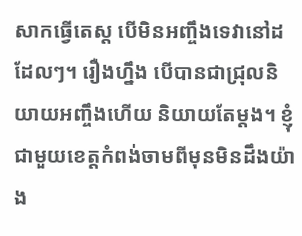សាកធ្វើតេស្ត បើមិនអញ្ចឹងទេវានៅដដែលៗ។ រឿងហ្នឹង បើបានជាជ្រុលនិយាយអញ្ចឹងហើយ និយាយតែម្តង។ ខ្ញុំជាមួយខេត្តកំពង់ចាមពីមុនមិនដឹងយ៉ាង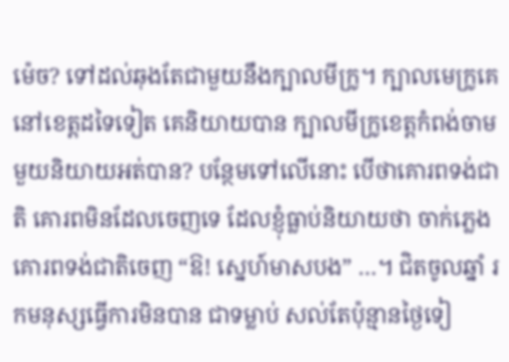ម៉េច? ទៅដល់ឆុងតែជាមួយនឹងក្បាលមីក្រូ។ ក្បាលមេក្រូគេនៅខេត្តដទៃទៀត គេនិយាយបាន ក្បាលមីក្រូខេត្តកំពង់ចាមមួយនិយាយអត់បាន? បន្ថែមទៅលើនោះ បើថាគោរពទង់ជាតិ គោរពមិនដែលចេញទេ ដែលខ្ញុំធ្លាប់និយាយថា ចាក់ភ្លេងគោរពទង់ជាតិចេញ “ឱ! ស្នេហ៍មាសបង” …។ ជិតចូលឆ្នាំ រកមនុស្សធ្វើការមិនបាន ជាទម្លាប់ សល់តែប៉ុន្មានថ្ងៃទៀ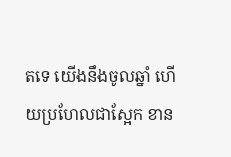តទេ យើងនឹងចូលឆ្នាំ ហើយប្រហែលជាស្អែក ខាន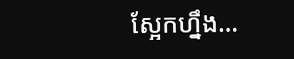ស្អែកហ្នឹង…